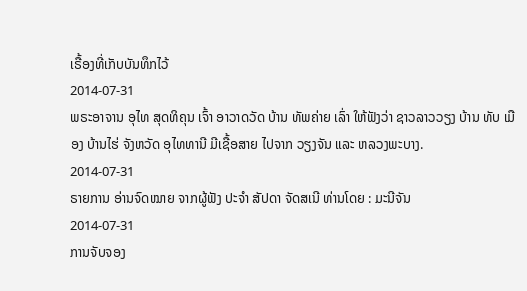ເຣື້ອງທີ່ເກັບບັນທຶກໄວ້
2014-07-31
ພຣະອາຈານ ອຸໄທ ສຸດທິຄຸນ ເຈົ້າ ອາວາດວັດ ບ້ານ ທັພຄ່າຍ ເລົ່າ ໃຫ້ຟັງວ່າ ຊາວລາວວຽງ ບ້ານ ທັບ ເມືອງ ບ້ານໄຮ່ ຈັງຫວັດ ອຸໄທທານີ ມີເຊື້ອສາຍ ໄປຈາກ ວຽງຈັນ ແລະ ຫລວງພະບາງ.
2014-07-31
ຣາຍການ ອ່ານຈົດໝາຍ ຈາກຜູ້ຟັງ ປະຈຳ ສັປດາ ຈັດສເນີ ທ່ານໂດຍ : ມະນີຈັນ
2014-07-31
ການຈັບຈອງ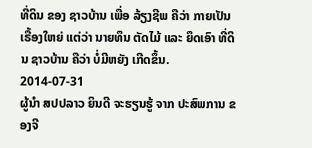ທີ່ດິນ ຂອງ ຊາວບ້ານ ເພື່ອ ລ້ຽງຊີພ ຄືວ່າ ກາຍເປັນ ເຣື້ອງໃຫຍ່ ແຕ່ວ່າ ນາຍທຶນ ຕັດໄມ້ ແລະ ຍຶດເອົາ ທີ່ດິນ ຊາວບ້ານ ຄືວ່າ ບໍ່ມີຫຍັງ ເກີດຂຶ້ນ.
2014-07-31
ຜູ້ນໍາ ສປປລາວ ຍິນດີ ຈະຮຽນຮູ້ ຈາກ ປະສົພການ ຂອງຈີ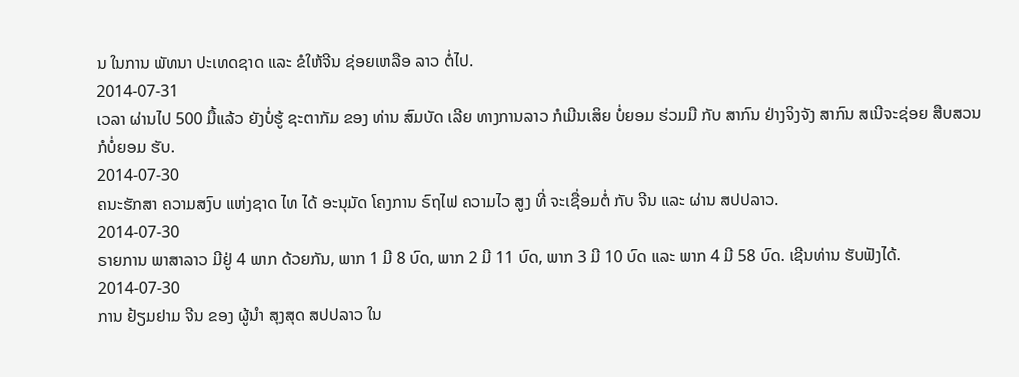ນ ໃນການ ພັທນາ ປະເທດຊາດ ແລະ ຂໍໃຫ້ຈີນ ຊ່ອຍເຫລືອ ລາວ ຕໍ່ໄປ.
2014-07-31
ເວລາ ຜ່ານໄປ 500 ມື້ແລ້ວ ຍັງບໍ່ຮູ້ ຊະຕາກັມ ຂອງ ທ່ານ ສົມບັດ ເລີຍ ທາງການລາວ ກໍເມີນເສິຍ ບໍ່ຍອມ ຮ່ວມມື ກັບ ສາກົນ ຢ່າງຈິງຈັງ ສາກົນ ສເນີຈະຊ່ອຍ ສືບສວນ ກໍບໍ່ຍອມ ຮັບ.
2014-07-30
ຄນະຮັກສາ ຄວາມສງົບ ແຫ່ງຊາດ ໄທ ໄດ້ ອະນຸມັດ ໂຄງການ ຣົຖໄຟ ຄວາມໄວ ສູງ ທີ່ ຈະເຊື່ອມຕໍ່ ກັບ ຈີນ ແລະ ຜ່ານ ສປປລາວ.
2014-07-30
ຣາຍການ ພາສາລາວ ມີຢູ່ 4 ພາກ ດ້ວຍກັນ, ພາກ 1 ມີ 8 ບົດ, ພາກ 2 ມີ 11 ບົດ, ພາກ 3 ມີ 10 ບົດ ແລະ ພາກ 4 ມີ 58 ບົດ. ເຊີນທ່ານ ຮັບຟັງໄດ້.
2014-07-30
ການ ຢ້ຽມຢາມ ຈີນ ຂອງ ຜູ້ນຳ ສຸງສຸດ ສປປລາວ ໃນ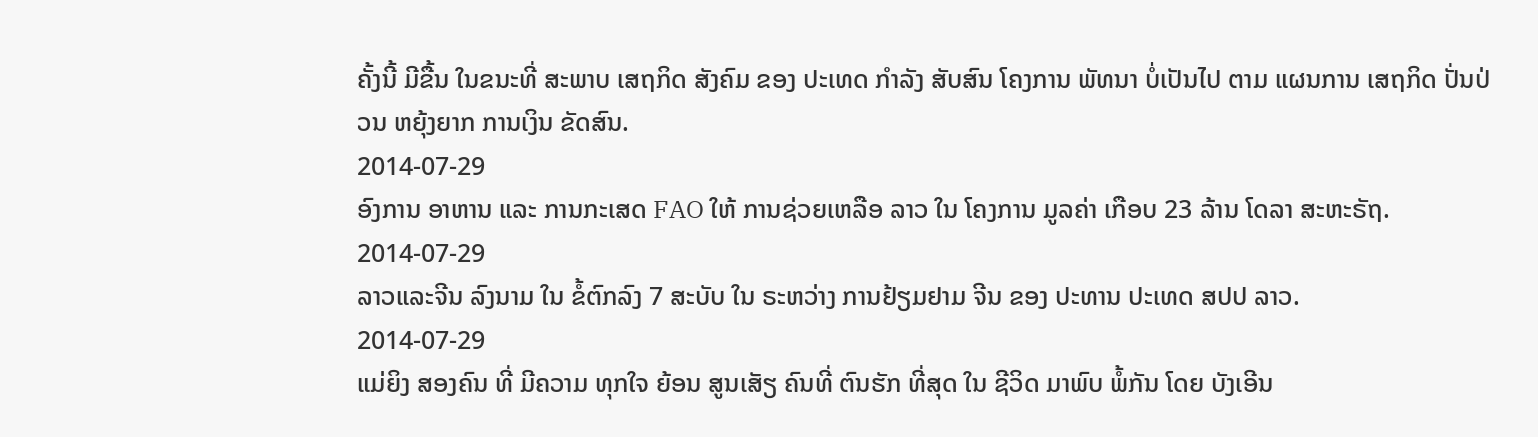ຄັ້ງນີ້ ມີຂື້ນ ໃນຂນະທີ່ ສະພາບ ເສຖກິດ ສັງຄົມ ຂອງ ປະເທດ ກໍາລັງ ສັບສົນ ໂຄງການ ພັທນາ ບໍ່ເປັນໄປ ຕາມ ແຜນການ ເສຖກິດ ປັ່ນປ່ວນ ຫຍຸ້ງຍາກ ການເງິນ ຂັດສົນ.
2014-07-29
ອົງການ ອາຫານ ແລະ ການກະເສດ FAO ໃຫ້ ການຊ່ວຍເຫລືອ ລາວ ໃນ ໂຄງການ ມູລຄ່າ ເກືອບ 23 ລ້ານ ໂດລາ ສະຫະຣັຖ.
2014-07-29
ລາວແລະຈີນ ລົງນາມ ໃນ ຂໍ້ຕົກລົງ 7 ສະບັບ ໃນ ຣະຫວ່າງ ການຢ້ຽມຢາມ ຈີນ ຂອງ ປະທານ ປະເທດ ສປປ ລາວ.
2014-07-29
ແມ່ຍິງ ສອງຄົນ ທີ່ ມີຄວາມ ທຸກໃຈ ຍ້ອນ ສູນເສັຽ ຄົນທີ່ ຕົນຮັກ ທີ່ສຸດ ໃນ ຊີວິດ ມາພົບ ພໍ້ກັນ ໂດຍ ບັງເອີນ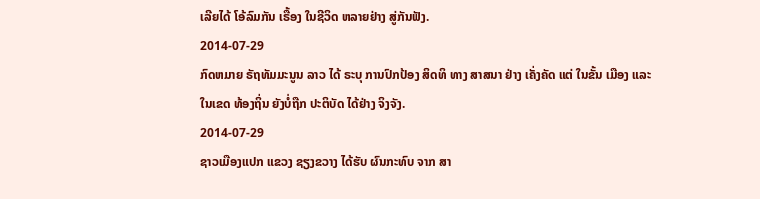ເລີຍໄດ້ ໂອ້ລົມກັນ ເຣື້ອງ ໃນຊີວິດ ຫລາຍຢ່າງ ສູ່ກັນຟັງ.
2014-07-29
ກົດຫມາຍ ຣັຖທັມມະນູນ ລາວ ໄດ້ ຣະບຸ ການປົກປ້ອງ ສິດທິ ທາງ ສາສນາ ຢ່າງ ເຄັ່ງຄັດ ແຕ່ ໃນຂັ້ນ ເມືອງ ແລະ ໃນເຂດ ທ້ອງຖິ່ນ ຍັງບໍ່ຖືກ ປະຕິບັດ ໄດ້ຢ່າງ ຈິງຈັງ.
2014-07-29
ຊາວເມືອງແປກ ແຂວງ ຊຽງຂວາງ ໄດ້ຮັບ ຜົນກະທົບ ຈາກ ສາ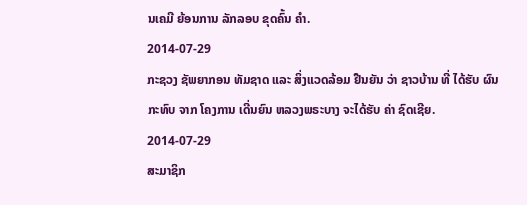ນເຄມີ ຍ້ອນການ ລັກລອບ ຂຸດຄົ້ນ ຄໍາ.
2014-07-29
ກະຊວງ ຊັພຍາກອນ ທັມຊາດ ແລະ ສິ່ງແວດລ້ອມ ຢືນຍັນ ວ່າ ຊາວບ້ານ ທີ່ ໄດ້ຮັບ ຜົນກະທົບ ຈາກ ໂຄງການ ເດີ່ນຍົນ ຫລວງພຣະບາງ ຈະໄດ້ຮັບ ຄ່າ ຊົດເຊີຍ.
2014-07-29
ສະມາຊິກ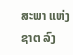ສະພາ ແຫ່ງຊາຕ ລົງ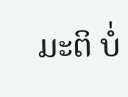ມະຕິ ບໍ່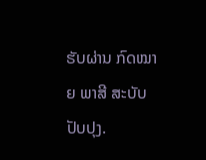ຮັບຜ່ານ ກົດໝາຍ ພາສີ ສະບັບ ປັບປຸງ.